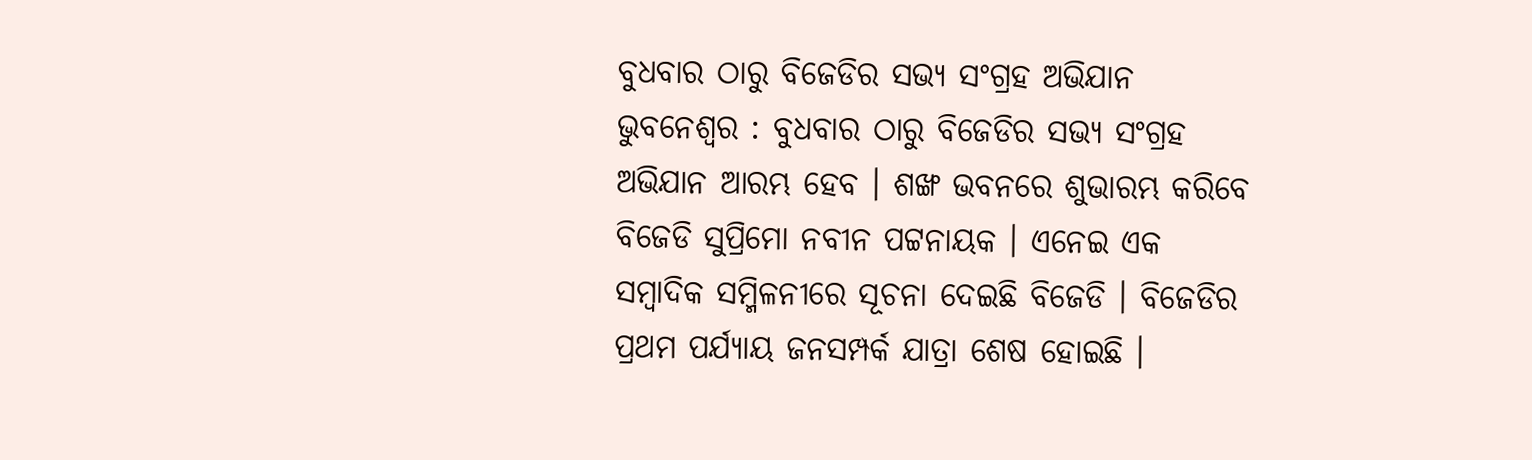ବୁଧବାର ଠାରୁ ବିଜେଡିର ସଭ୍ୟ ସଂଗ୍ରହ ଅଭିଯାନ
ଭୁବନେଶ୍ବର : ବୁଧବାର ଠାରୁ ବିଜେଡିର ସଭ୍ୟ ସଂଗ୍ରହ ଅଭିଯାନ ଆରମ୍ଭ ହେବ । ଶଙ୍ଖ ଭବନରେ ଶୁଭାରମ୍ଭ କରିବେ ବିଜେଡି ସୁପ୍ରିମୋ ନବୀନ ପଟ୍ଟନାୟକ । ଏନେଇ ଏକ ସମ୍ବାଦିକ ସମ୍ମିଳନୀରେ ସୂଚନା ଦେଇଛି ବିଜେଡି । ବିଜେଡିର ପ୍ରଥମ ପର୍ଯ୍ୟାୟ ଜନସମ୍ପର୍କ ଯାତ୍ରା ଶେଷ ହୋଇଛି ।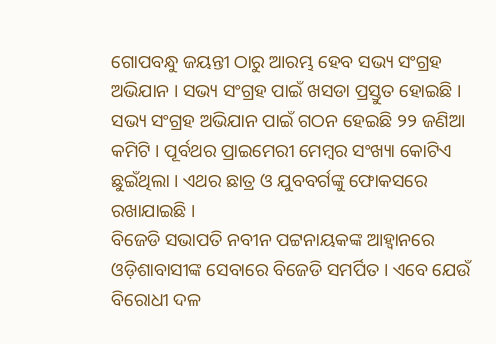ଗୋପବନ୍ଧୁ ଜୟନ୍ତୀ ଠାରୁ ଆରମ୍ଭ ହେବ ସଭ୍ୟ ସଂଗ୍ରହ ଅଭିଯାନ । ସଭ୍ୟ ସଂଗ୍ରହ ପାଇଁ ଖସଡା ପ୍ରସ୍ତୁତ ହୋଇଛି । ସଭ୍ୟ ସଂଗ୍ରହ ଅଭିଯାନ ପାଇଁ ଗଠନ ହେଇଛି ୨୨ ଜଣିଆ କମିଟି । ପୂର୍ବଥର ପ୍ରାଇମେରୀ ମେମ୍ବର ସଂଖ୍ୟା କୋଟିଏ ଛୁଇଁଥିଲା । ଏଥର ଛାତ୍ର ଓ ଯୁବବର୍ଗଙ୍କୁ ଫୋକସରେ ରଖାଯାଇଛି ।
ବିଜେଡି ସଭାପତି ନବୀନ ପଟ୍ଟନାୟକଙ୍କ ଆହ୍ୱାନରେ ଓଡ଼ିଶାବାସୀଙ୍କ ସେବାରେ ବିଜେଡି ସମର୍ପିତ । ଏବେ ଯେଉଁ ବିରୋଧୀ ଦଳ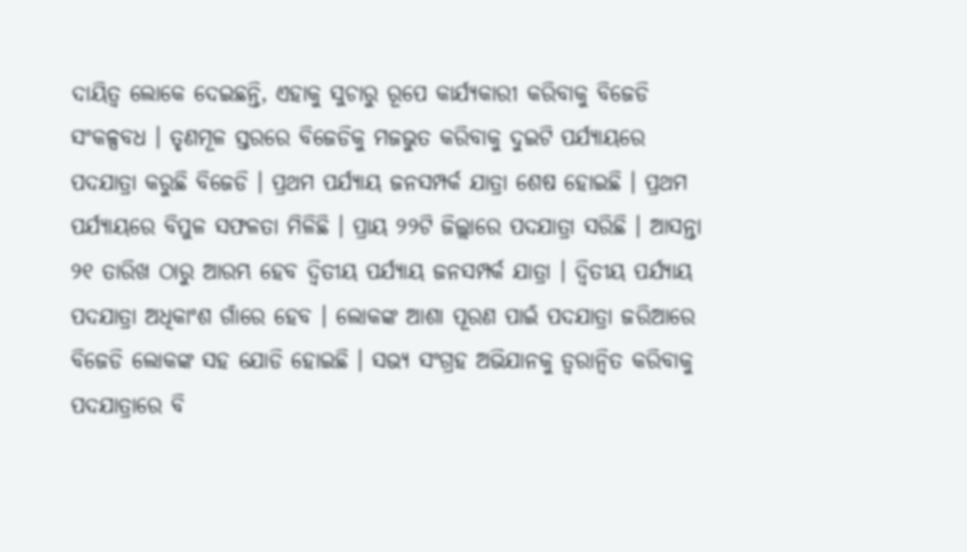ଦାୟିତ୍ୱ ଲୋକେ ଦେଇଛନ୍ତି, ଏହାକୁ ସୁଚାରୁ ରୂପେ କାର୍ଯ୍ୟକାରୀ କରିବାକୁ ବିଜେଡି ସଂକଳ୍ପବଧ । ତୃଣମୂଳ ସ୍ତରରେ ବିଜେଡିକୁ ମଜଭୁତ କରିବାକୁ ଦୁଇଟି ପର୍ଯ୍ୟାୟରେ ପଦଯାତ୍ରା କରୁଛି ବିଜେଡି । ପ୍ରଥମ ପର୍ଯ୍ୟାୟ ଜନସମ୍ପର୍କ ଯାତ୍ରା ଶେଷ ହୋଇଛି । ପ୍ରଥମ ପର୍ଯ୍ୟାୟରେ ବିପୁଳ ସଫଳତା ମିଳିଛି । ପ୍ରାୟ ୨୨ଟି ଜିଲ୍ଲାରେ ପଦଯାତ୍ରା ସରିଛି । ଆସନ୍ତା ୨୧ ତାରିଖ ଠାରୁ ଆରମ୍ଭ ହେବ ଦ୍ବିତୀୟ ପର୍ଯ୍ୟାୟ ଜନସମ୍ପର୍କ ଯାତ୍ରା । ଦ୍ଵିତୀୟ ପର୍ଯ୍ୟାୟ ପଦଯାତ୍ରା ଅଧିକାଂଶ ଗାଁରେ ହେବ । ଲୋକଙ୍କ ଆଶା ପୂରଣ ପାଇଁ ପଦଯାତ୍ରା ଜରିଆରେ ବିଜେଡି ଲୋକଙ୍କ ସହ ଯୋଡି ହୋଇଛି । ସଭ୍ୟ ସଂଗ୍ରହ ଅଭିଯାନକୁ ତ୍ୱରାନ୍ୱିତ କରିବାକୁ ପଦଯାତ୍ରାରେ ବି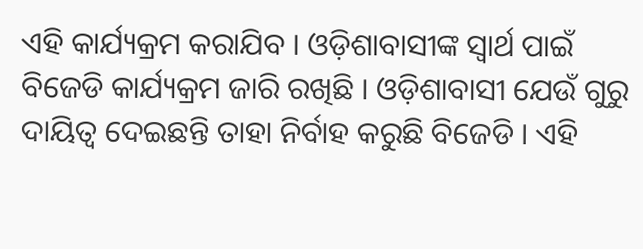ଏହି କାର୍ଯ୍ୟକ୍ରମ କରାଯିବ । ଓଡ଼ିଶାବାସୀଙ୍କ ସ୍ୱାର୍ଥ ପାଇଁ ବିଜେଡି କାର୍ଯ୍ୟକ୍ରମ ଜାରି ରଖିଛି । ଓଡ଼ିଶାବାସୀ ଯେଉଁ ଗୁରୁ ଦାୟିତ୍ବ ଦେଇଛନ୍ତି ତାହା ନିର୍ବାହ କରୁଛି ବିଜେଡି । ଏହି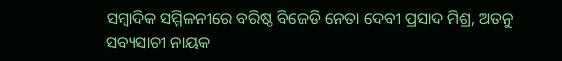ସମ୍ବାଦିକ ସମ୍ମିଳନୀରେ ବରିଷ୍ଠ ବିଜେଡି ନେତା ଦେବୀ ପ୍ରସାଦ ମିଶ୍ର, ଅତନୁ ସବ୍ୟସାଚୀ ନାୟକ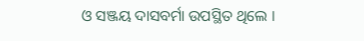ଓ ସଞ୍ଜୟ ଦାସବର୍ମା ଉପସ୍ଥିତ ଥିଲେ ।